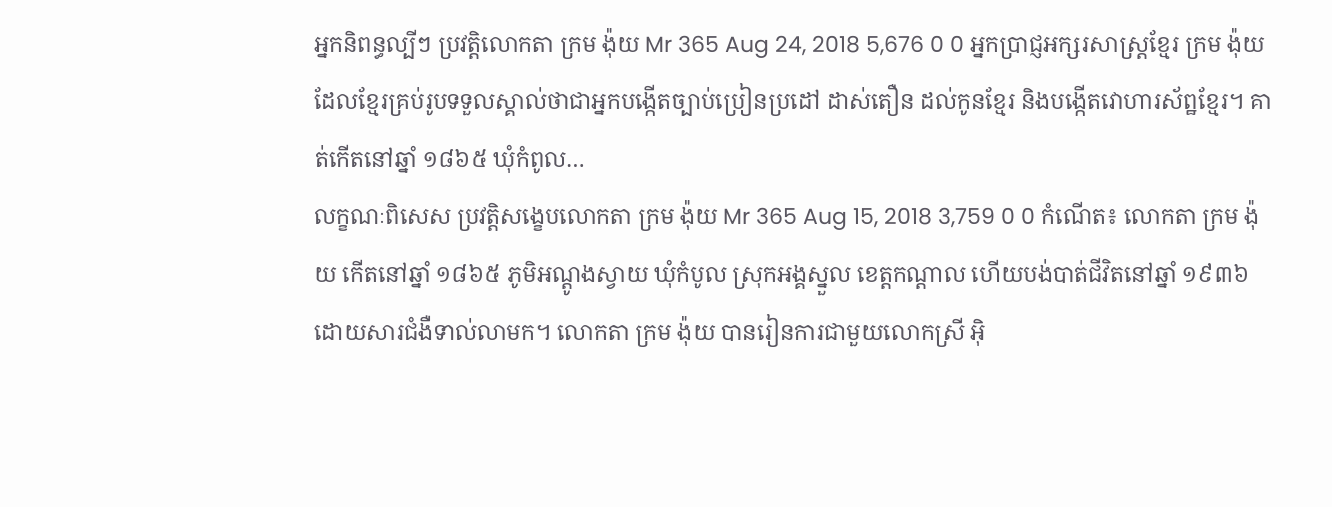អ្នកនិពន្ធល្បីៗ ប្រវត្តិលោកតា ក្រម ង៉ុយ Mr 365 Aug 24, 2018 5,676 0 0 អ្នកប្រាជ្ញអក្សរសាស្ត្រខ្មែរ ក្រម ង៉ុយ ដែលខ្មែរគ្រប់រូបទទួលស្គាល់ថាជាអ្នកបង្កើតច្បាប់ប្រៀនប្រដៅ ដាស់តឿន ដល់កូនខ្មែរ និងបង្កើតវោហារស័ព្ឋខ្មែរ។ គាត់កើតនៅឆ្នាំ ១៨៦៥ ឃុំកំពូល…
លក្ខណៈពិសេស ប្រវត្តិសង្ខេបលោកតា ក្រម ង៉ុយ Mr 365 Aug 15, 2018 3,759 0 0 កំណើត៖ លោកតា ក្រម ង៉ុយ កើតនៅឆ្នាំ ១៨៦៥ ភូមិអណ្តូងស្វាយ ឃុំកំបូល ស្រុកអង្គស្នួល ខេត្តកណ្តាល ហើយបង់បាត់ជីវិតនៅឆ្នាំ ១៩៣៦ ដោយសារជំងឺទាល់លាមក។ លោកតា ក្រម ង៉ុយ បានរៀនការជាមួយលោកស្រី អ៊ិ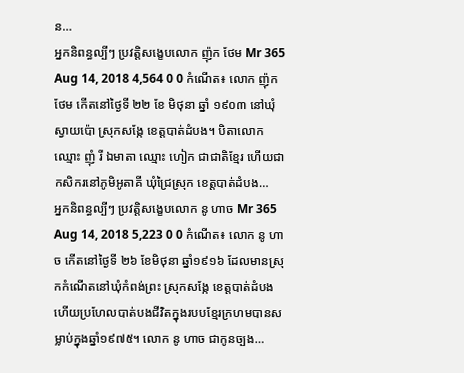ន…
អ្នកនិពន្ធល្បីៗ ប្រវត្តិសង្ខេបលោក ញ៉ុក ថែម Mr 365 Aug 14, 2018 4,564 0 0 កំណើត៖ លោក ញ៉ុក ថែម កើតនៅថ្ងៃទី ២២ ខែ មិថុនា ឆ្នាំ ១៩០៣ នៅឃុំស្វាយប៉ោ ស្រុកសង្កែ ខេត្តបាត់ដំបង។ បិតាលោក ឈ្មោះ ញុំ រី ឯមាតា ឈ្មោះ ហៀក ជាជាតិខ្មែរ ហើយជាកសិករនៅភូមិអូតាគី ឃុំជ្រៃស្រុក ខេត្តបាត់ដំបង…
អ្នកនិពន្ធល្បីៗ ប្រវត្តិសង្ខេបលោក នូ ហាច Mr 365 Aug 14, 2018 5,223 0 0 កំណើត៖ លោក នូ ហាច កើតនៅថ្ងៃទី ២៦ ខែមិថុនា ឆ្នាំ១៩១៦ ដែលមានស្រុកកំណើតនៅឃុំកំពង់ព្រះ ស្រុកសង្កែ ខេត្តបាត់ដំបង ហើយប្រហែលបាត់បងជីវិតក្នុងរបបខ្មែរក្រហមបានសម្លាប់ក្នុងឆ្នាំ១៩៧៥។ លោក នូ ហាច ជាកូនច្បង…